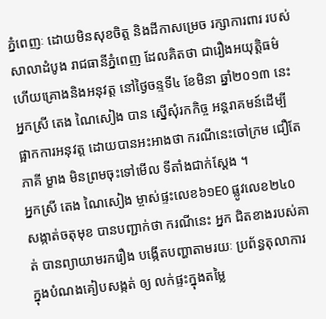ភ្នំពេញៈ ដោយមិនសុខចិត្ត និងដីកាសម្រេច រក្សាការពារ របស់សាលាដំបូង រាជធានីភ្នំពេញ ដែលគិតថា ជារឿងអយុត្តិធម៌ ហើយគ្រោងនិងអនុវត្ត នៅថ្ងៃចន្ទទី៤ ខែមិនា ឆ្នាំ២០១៣ នេះ អ្នកស្រី តេង ណៃសៀង បាន ស្នើសុំរកកិច្ច អន្តរាគមន៍ដើម្បី ផ្អាកការអនុវត្ត ដោយបានអះអាងថា ករណីនេះចៅក្រម ជឿតែភាគី ម្ខាង មិនព្រមចុះទៅមើល ទីតាំងជាក់ស្តែង ។
អ្នកស្រី តេង ណៃសៀង ម្ចាស់ផ្ទះលេខ៦១E0 ផ្លូវលេខ២៤០ សង្កាត់ចតុមុខ បានបញ្ជាក់ថា ករណីនេះ អ្នក ជិតខាងរបស់គាត់ បានព្យាយាមរករឿង បង្កើតបញ្ហាតាមរយៈ ប្រព័ន្ធតុលាការ ក្នុងបំណងគៀបសង្កត់ ឲ្យ លក់ផ្ទះក្នុងតម្លៃ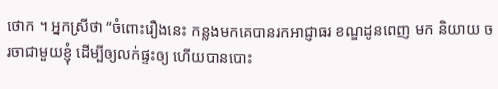ថោក ។ អ្នកស្រីថា “ចំពោះរឿងនេះ កន្លងមកគេបានរកអាជ្ញាធរ ខណ្ឌដូនពេញ មក និយាយ ចរចាជាមួយខ្ញុំ ដើម្បីឲ្យលក់ផ្ទះឲ្យ ហើយបានបោះ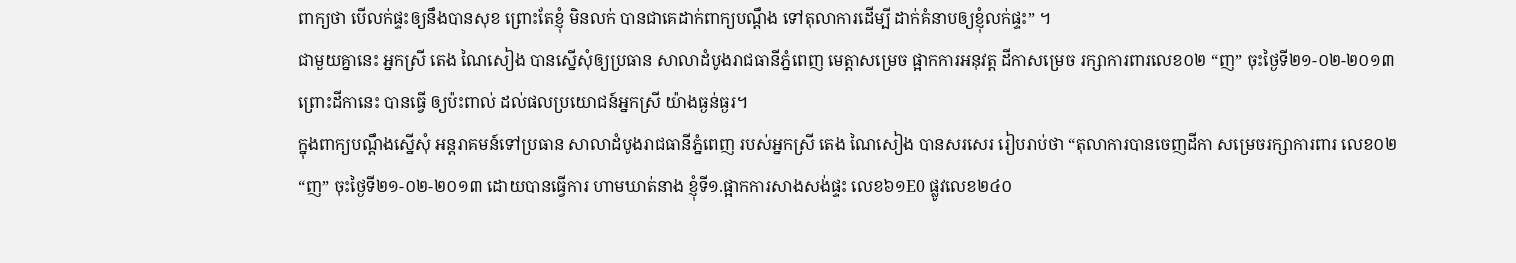ពាក្យថា បើលក់ផ្ទះឲ្យនឹងបានសុខ ព្រោះតែខ្ញុំ មិនលក់ បានជាគេដាក់ពាក្យបណ្តឹង ទៅតុលាការដើម្បី ដាក់គំនាបឲ្យខ្ញុំលក់ផ្ទះ” ។
ជាមួយគ្នានេះ អ្នកស្រី តេង ណៃសៀង បានស្នើសុំឲ្យប្រធាន សាលាដំបូងរាជធានីភ្នំពេញ មេត្តាសម្រេច ផ្អាកការអនុវត្ត ដីកាសម្រេច រក្សាការពារលេខ០២ “ញ” ចុះថ្ងៃទី២១-០២-២០១៣ ព្រោះដីកានេះ បានធ្វើ ឲ្យប៉ះពាល់ ដល់ផលប្រយោជន៍អ្នកស្រី យ៉ាងធ្ងន់ធ្ងរ។
ក្នុងពាក្យបណ្តឹងស្នើសុំ អន្តរាគមន៍ទៅប្រធាន សាលាដំបូងរាជធានីភ្នំពេញ របស់អ្នកស្រី តេង ណៃសៀង បានសរសេរ រៀបរាប់ថា “តុលាការបានចេញដីកា សម្រេចរក្សាការពារ លេខ០២ “ញ” ចុះថ្ងៃទី២១-០២-២០១៣ ដោយបានធ្វើការ ហាមឃាត់នាង ខ្ញុំទី១.ផ្អាកការសាងសង់ផ្ទះ លេខ៦១E0 ផ្លូវលេខ២៤០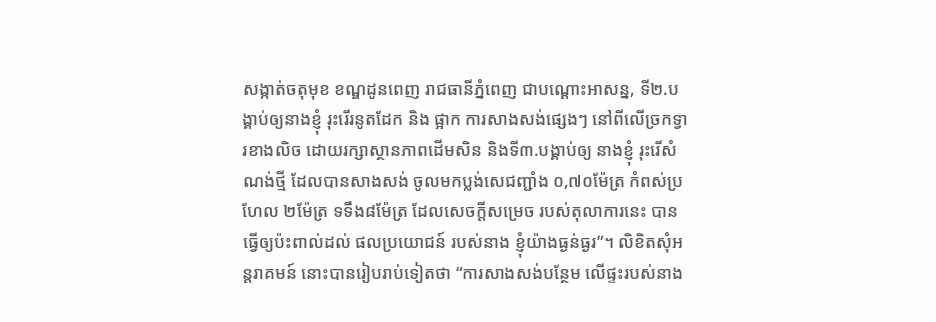សង្កាត់ចតុមុខ ខណ្ឌដូនពេញ រាជធានីភ្នំពេញ ជាបណ្តោះអាសន្ន, ទី២.បង្គាប់ឲ្យនាងខ្ញុំ រុះរើរនូតដែក និង ផ្អាក ការសាងសង់ផ្សេងៗ នៅពីលើច្រកទ្វារខាងលិច ដោយរក្សាស្ថានភាពដើមសិន និងទី៣.បង្គាប់ឲ្យ នាងខ្ញុំ រុះរើសំណង់ថ្មី ដែលបានសាងសង់ ចូលមកប្លង់សេជញ្ជាំង ០,៧០ម៉ែត្រ កំពស់ប្រហែល ២ម៉ែត្រ ទទឹង៨ម៉ែត្រ ដែលសេចក្តីសម្រេច របស់តុលាការនេះ បានធ្វើឲ្យប៉ះពាល់ដល់ ផលប្រយោជន៍ របស់នាង ខ្ញុំយ៉ាងធ្ងន់ធ្ងរ”។ លិខិតសុំអន្តរាគមន៍ នោះបានរៀបរាប់ទៀតថា “ការសាងសង់បន្ថែម លើផ្ទះរបស់នាង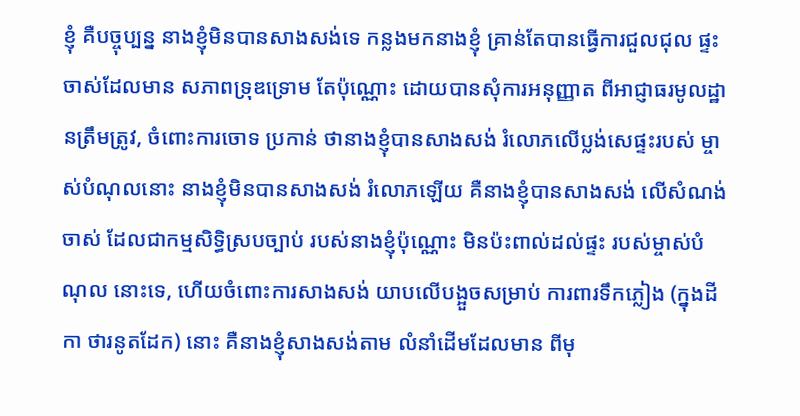ខ្ញុំ គឺបច្ចុប្បន្ន នាងខ្ញុំមិនបានសាងសង់ទេ កន្លងមកនាងខ្ញុំ គ្រាន់តែបានធ្វើការជួលជុល ផ្ទះចាស់ដែលមាន សភាពទ្រុឌទ្រោម តែប៉ុណ្ណោះ ដោយបានសុំការអនុញ្ញាត ពីអាជ្ញាធរមូលដ្ឋានត្រឹមត្រូវ, ចំពោះការចោទ ប្រកាន់ ថានាងខ្ញុំបានសាងសង់ រំលោភលើប្លង់សេផ្ទះរបស់ ម្ចាស់បំណុលនោះ នាងខ្ញុំមិនបានសាងសង់ រំលោភឡើយ គឺនាងខ្ញុំបានសាងសង់ លើសំណង់ចាស់ ដែលជាកម្មសិទ្ធិស្របច្បាប់ របស់នាងខ្ញុំប៉ុណ្ណោះ មិនប៉ះពាល់ដល់ផ្ទះ របស់ម្ចាស់បំណុល នោះទេ, ហើយចំពោះការសាងសង់ យាបលើបង្អួចសម្រាប់ ការពារទឹកភ្លៀង (ក្នុងដីកា ថារនូតដែក) នោះ គឺនាងខ្ញុំសាងសង់តាម លំនាំដើមដែលមាន ពីមុ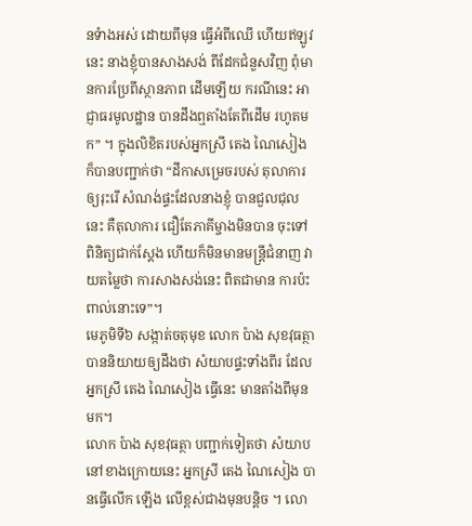នទំាងអស់ ដោយពីមុន ធ្វើអំពីឈើ ហើយឥឡូវនេះ នាងខ្ញុំបានសាងសង់ ពីដែកជំនួសវិញ ពុំមានការប្រែពីស្ថានភាព ដើមឡើយ ករណីនេះ អាជ្ញាធរមូលដ្ឋាន បានដឹងឮតាំងតែពីដើម រហូតមក” ។ ក្នុងលិខិតរបស់អ្នកស្រី តេង ណៃសៀង ក៏បានបញ្ជាក់ថា “ដីកាសម្រេចរបស់ តុលាការឲ្យរុះរើ សំណង់ផ្ទះដែលនាងខ្ញុំ បានជួលជុលនេះ គឺតុលាការ ជឿតែភាគីម្ចាងមិនបាន ចុះទៅពិនិត្យជាក់ស្តែង ហើយក៏មិនមានមន្រ្តីជំនាញ វាយតម្លៃថា ការសាងសង់នេះ ពិតជាមាន ការប៉ះពាល់នោះទេ”។
មេភូមិទី៦ សង្កាត់ចតុមុខ លោក ប៉ាង សុខវុធត្ថា បាននិយាយឲ្យដឹងថា សំយាបផ្ទះទាំងពីរ ដែលអ្នកស្រី តេង ណៃសៀង ធ្វើនេះ មានតាំងពីមុនមក។
លោក ប៉ាង សុខវុធត្ថា បញ្ជាក់ទៀតថា សំយាបនៅខាងក្រោយនេះ អ្នកស្រី តេង ណៃសៀង បានធ្វើលើក ឡើង លើខ្ពស់ជាងមុនបន្តិច ។ លោ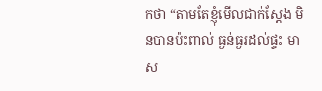កថា “តាមតែខ្ញុំមើលជាក់ស្តែង មិនបានប៉ះពាល់ ធ្ងន់ធ្ងរដល់ផ្ទះ មាស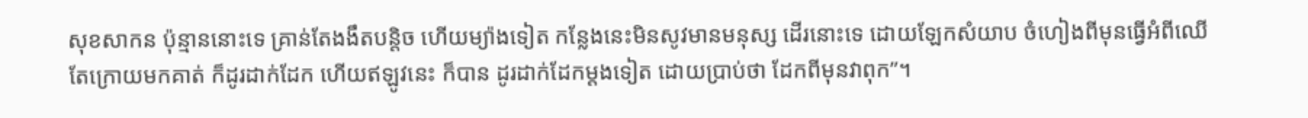សុខសាកន ប៉ុន្មាននោះទេ គ្រាន់តែងងឹតបន្តិច ហើយម្យ៉ាងទៀត កន្លែងនេះមិនសូវមានមនុស្ស ដើរនោះទេ ដោយឡែកសំយាប ចំហៀងពីមុនធ្វើអំពីឈើ តែក្រោយមកគាត់ ក៏ដូរដាក់ដែក ហើយឥឡូវនេះ ក៏បាន ដូរដាក់ដែកម្តងទៀត ដោយប្រាប់ថា ដែកពីមុនវាពុក”។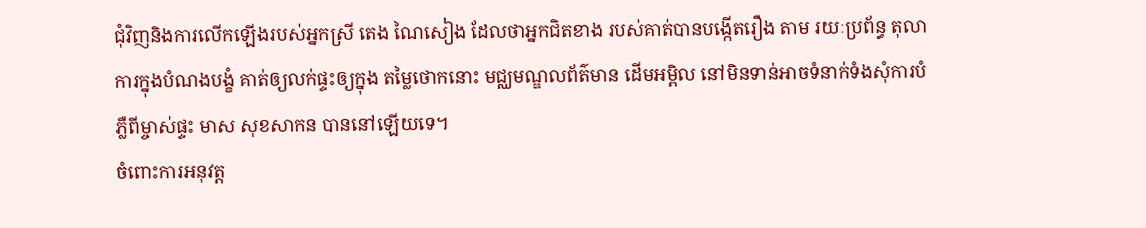ជុំវិញនិងការលើកឡើងរបស់អ្នកស្រី តេង ណៃសៀង ដែលថាអ្នកជិតខាង របស់គាត់បានបង្កើតរឿង តាម រយៈប្រព័ន្ធ តុលាការក្នុងបំណងបង្ខំ គាត់ឲ្យលក់ផ្ទះឲ្យក្នុង តម្លៃថោកនោះ មជ្ឈមណ្ឌលព័ត៌មាន ដើមអម្ពិល នៅមិនទាន់អាចទំនាក់ទំងសុំការបំភ្លឺពីម្ចាស់ផ្ទះ មាស សុខសាកន បាននៅឡើយទេ។
ចំពោះការអនុវត្ត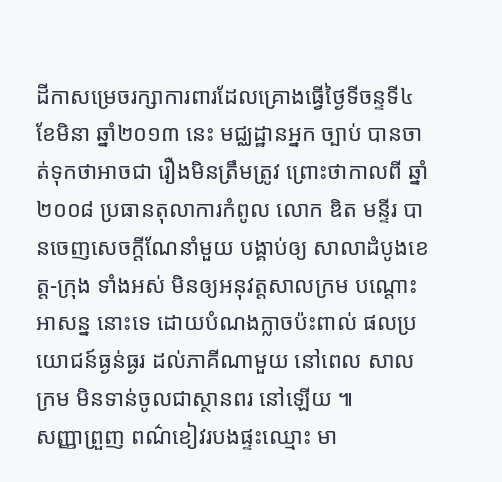ដីកាសម្រេចរក្សាការពារដែលគ្រោងធ្វើថ្ងៃទីចន្ទទី៤ ខែមិនា ឆ្នាំ២០១៣ នេះ មជ្ឈដ្ឋានអ្នក ច្បាប់ បានចាត់ទុកថាអាចជា រឿងមិនត្រឹមត្រូវ ព្រោះថាកាលពី ឆ្នាំ២០០៨ ប្រធានតុលាការកំពូល លោក ឌិត មន្ទីរ បានចេញសេចក្តីណែនាំមួយ បង្គាប់ឲ្យ សាលាដំបូងខេត្ត-ក្រុង ទាំងអស់ មិនឲ្យអនុវត្តសាលក្រម បណ្តោះអាសន្ន នោះទេ ដោយបំណងក្លាចប៉ះពាល់ ផលប្រយោជន៍ធ្ងន់ធ្ងរ ដល់ភាគីណាមួយ នៅពេល សាលក្រម មិនទាន់ចូលជាស្ថានពរ នៅឡើយ ៕
សញ្ញាព្រួញ ពណ៌ខៀវរបងផ្ទះឈ្មោះ មា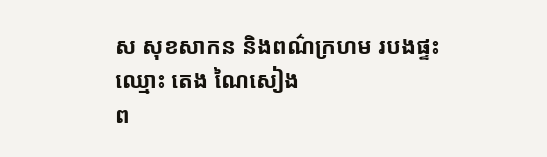ស សុខសាកន និងពណ៌ក្រហម របងផ្ទះឈ្មោះ តេង ណៃសៀង
ព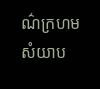ណ៌ក្រហម សំយាប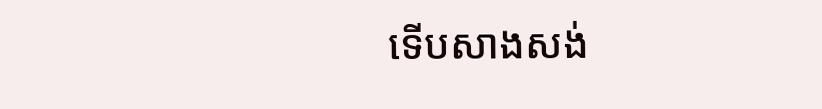ទើបសាងសង់